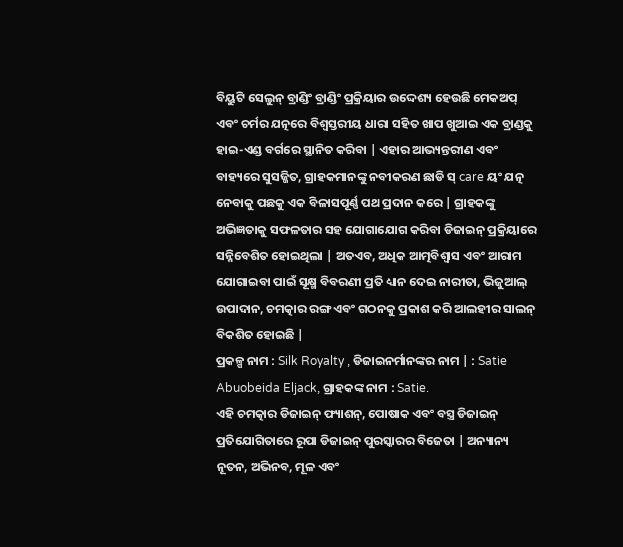ବିୟୁଟି ସେଲୁନ୍ ବ୍ରାଣ୍ଡିଂ ବ୍ରାଣ୍ଡିଂ ପ୍ରକ୍ରିୟାର ଉଦ୍ଦେଶ୍ୟ ହେଉଛି ମେକଅପ୍ ଏବଂ ଚର୍ମର ଯତ୍ନରେ ବିଶ୍ୱସ୍ତରୀୟ ଧାରା ସହିତ ଖାପ ଖୁଆଇ ଏକ ବ୍ରାଣ୍ଡକୁ ହାଇ-ଏଣ୍ଡ ବର୍ଗରେ ସ୍ଥାନିତ କରିବା | ଏହାର ଆଭ୍ୟନ୍ତରୀଣ ଏବଂ ବାହ୍ୟରେ ସୁସଜ୍ଜିତ, ଗ୍ରାହକମାନଙ୍କୁ ନବୀକରଣ ଛାଡି ସ୍ care ୟଂ ଯତ୍ନ ନେବାକୁ ପଛକୁ ଏକ ବିଳାସପୂର୍ଣ୍ଣ ପଥ ପ୍ରଦାନ କରେ | ଗ୍ରାହକଙ୍କୁ ଅଭିଜ୍ଞତାକୁ ସଫଳତାର ସହ ଯୋଗାଯୋଗ କରିବା ଡିଜାଇନ୍ ପ୍ରକ୍ରିୟାରେ ସନ୍ନିବେଶିତ ହୋଇଥିଲା | ଅତଏବ, ଅଧିକ ଆତ୍ମବିଶ୍ୱାସ ଏବଂ ଆରାମ ଯୋଗାଇବା ପାଇଁ ସୂକ୍ଷ୍ମ ବିବରଣୀ ପ୍ରତି ଧ୍ୟାନ ଦେଇ ନାରୀତା, ଭିଜୁଆଲ୍ ଉପାଦାନ, ଚମତ୍କାର ରଙ୍ଗ ଏବଂ ଗଠନକୁ ପ୍ରକାଶ କରି ଆଲହୀର ସାଲନ୍ ବିକଶିତ ହୋଇଛି |
ପ୍ରକଳ୍ପ ନାମ : Silk Royalty , ଡିଜାଇନର୍ମାନଙ୍କର ନାମ | : Satie Abuobeida Eljack, ଗ୍ରାହକଙ୍କ ନାମ : Satie.
ଏହି ଚମତ୍କାର ଡିଜାଇନ୍ ଫ୍ୟାଶନ୍, ପୋଷାକ ଏବଂ ବସ୍ତ୍ର ଡିଜାଇନ୍ ପ୍ରତିଯୋଗିତାରେ ରୂପା ଡିଜାଇନ୍ ପୁରସ୍କାରର ବିଜେତା | ଅନ୍ୟାନ୍ୟ ନୂତନ, ଅଭିନବ, ମୂଳ ଏବଂ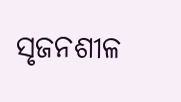ସୃଜନଶୀଳ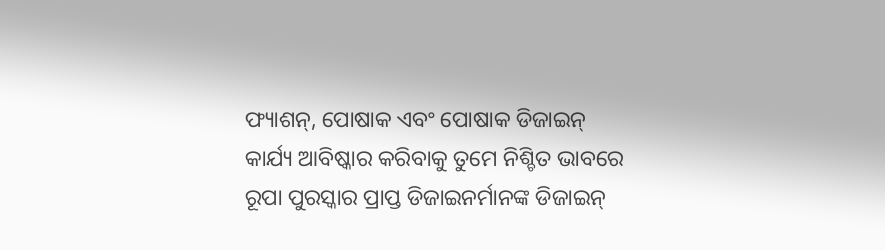ଫ୍ୟାଶନ୍, ପୋଷାକ ଏବଂ ପୋଷାକ ଡିଜାଇନ୍ କାର୍ଯ୍ୟ ଆବିଷ୍କାର କରିବାକୁ ତୁମେ ନିଶ୍ଚିତ ଭାବରେ ରୂପା ପୁରସ୍କାର ପ୍ରାପ୍ତ ଡିଜାଇନର୍ମାନଙ୍କ ଡିଜାଇନ୍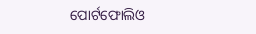ପୋର୍ଟଫୋଲିଓ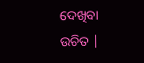ଦେଖିବା ଉଚିତ |